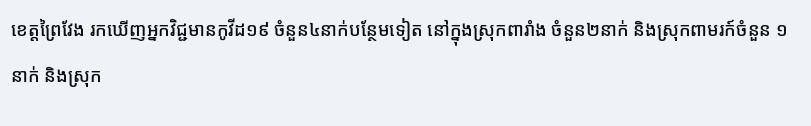ខេត្តព្រៃវែង រកឃើញអ្នកវិជ្ជមានកូវីដ១៩ ចំនួន៤នាក់បន្ថែមទៀត នៅក្នុងស្រុកពារាំង ចំនួន២នាក់ និងស្រុកពាមរក៍ចំនួន ១នាក់ និងស្រុក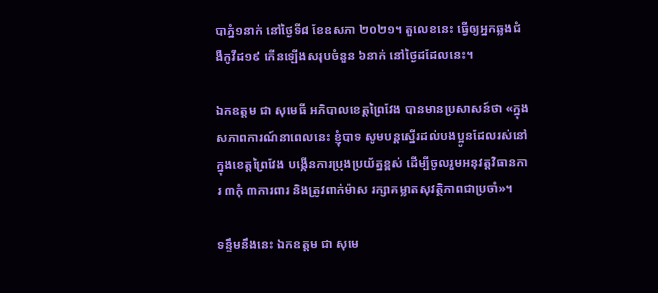បាភ្នំ១នាក់ នៅថ្ងៃទី៨ ខែឧសភា ២០២១។ តួលេខនេះ ធ្វើឲ្យអ្នកឆ្លងជំងឺកូវីដ១៩ កើនឡើងសរុបចំនួន ៦នាក់ នៅថ្ងៃដដែលនេះ។

ឯកឧត្តម ជា សុមេធី អភិបាលខេត្តព្រៃវែង បានមានប្រសាសន៍ថា «ក្នុងសភាពការណ៍នាពេលនេះ ខ្ញុំបាទ សូមបន្តស្នើរដល់បងប្អូនដែលរស់នៅក្នុងខេត្តព្រៃវែង បង្កើនការប្រុងប្រយ័ត្នខ្ពស់ ដើម្បីចូលរួមអនុវត្តវិធានការ ៣កុំ ៣ការពារ និងត្រូវពាក់ម៉ាស រក្សាគម្លាតសុវត្ថិភាពជាប្រចាំ»។

ទន្ទឹមនឹងនេះ ឯកឧត្តម ជា សុមេ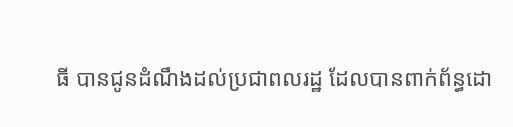ធី បានជូនដំណឹងដល់ប្រជាពលរដ្ឋ ដែលបានពាក់ព័ន្ធដោ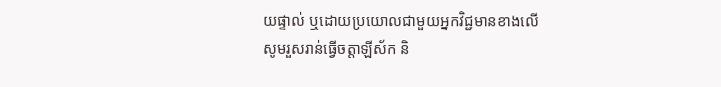យផ្ទាល់ ឬដោយប្រយោលជាមួយអ្នកវិជ្ជមានខាងលើ សូមរួសរាន់ធ្វើចត្តាឡីស័ក និ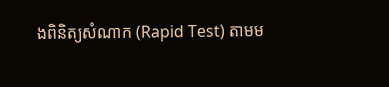ងពិនិត្យសំណាក (Rapid Test) តាមម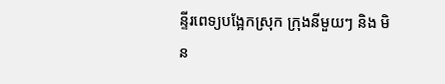ន្ទីរពេទ្យបង្អែកស្រុក ក្រុងនីមួយៗ និង មិន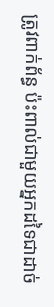ត្រូវពាក់ព័ន្ធ ប៉ះពាល់ជាមួយអ្នកដទៃជាដាច់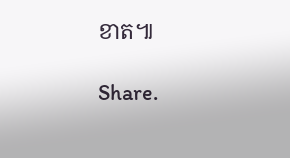ខាត៕

Share.